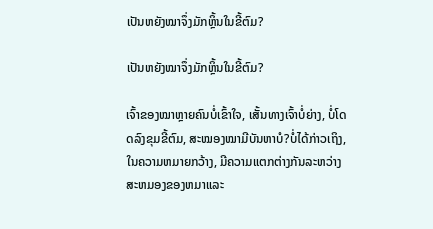ເປັນຫຍັງໝາຈຶ່ງມັກຫຼິ້ນໃນຂີ້ຕົມ?

ເປັນຫຍັງໝາຈຶ່ງມັກຫຼິ້ນໃນຂີ້ຕົມ?

ເຈົ້າຂອງໝາຫຼາຍຄົນບໍ່ເຂົ້າໃຈ, ເສັ້ນທາງເຈົ້າບໍ່ຍ່າງ, ບໍ່ໂດດລົງຂຸມຂີ້ຕົມ, ສະໝອງໝາມີບັນຫາບໍ?ບໍ່ໄດ້ກ່າວເຖິງ, ໃນຄວາມຫມາຍກວ້າງ, ມີຄວາມແຕກຕ່າງກັນລະຫວ່າງສະຫມອງຂອງຫມາແລະ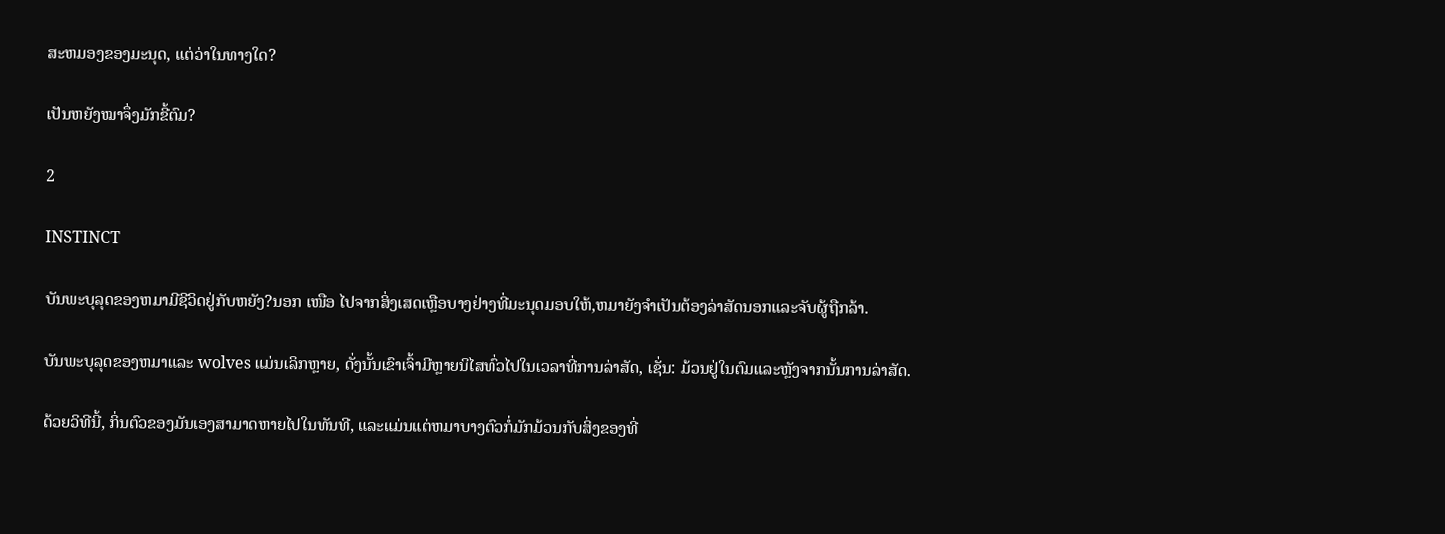ສະຫມອງຂອງມະນຸດ, ແຕ່ວ່າໃນທາງໃດ?

ເປັນຫຍັງໝາຈຶ່ງມັກຂີ້ຕົມ?

2

INSTINCT

ບັນພະບຸລຸດຂອງຫມາມີຊີວິດຢູ່ກັບຫຍັງ?ນອກ ເໜືອ ໄປຈາກສິ່ງເສດເຫຼືອບາງຢ່າງທີ່ມະນຸດມອບໃຫ້,ຫມາຍັງຈໍາເປັນຕ້ອງລ່າສັດນອກແລະຈັບຜູ້ຖືກລ້າ.

ບັນພະບຸລຸດຂອງຫມາແລະ wolves ແມ່ນເລິກຫຼາຍ, ດັ່ງນັ້ນເຂົາເຈົ້າມີຫຼາຍນິໄສທົ່ວໄປໃນເວລາທີ່ການລ່າສັດ, ເຊັ່ນ: ມ້ວນຢູ່ໃນຕົມແລະຫຼັງຈາກນັ້ນການລ່າສັດ.

ດ້ວຍວິທີນີ້, ກິ່ນຕົວຂອງມັນເອງສາມາດຫາຍໄປໃນທັນທີ, ແລະແມ່ນແຕ່ຫມາບາງຕົວກໍ່ມັກມ້ວນກັບສິ່ງຂອງທີ່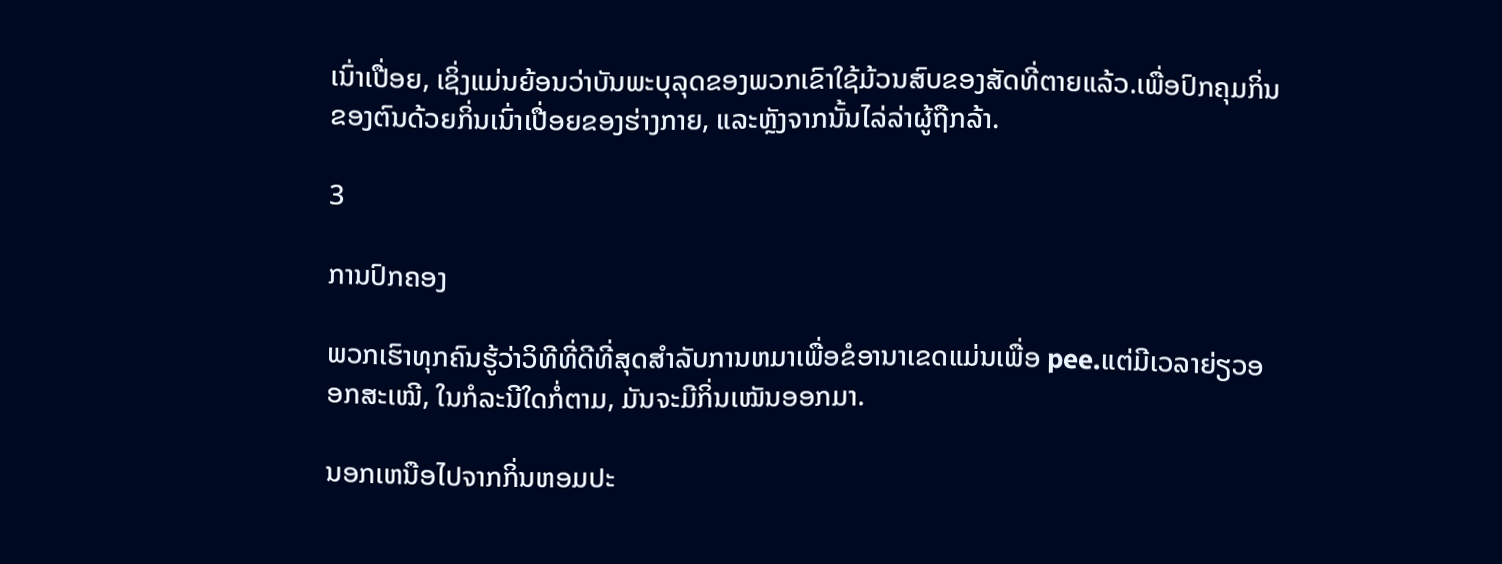ເນົ່າເປື່ອຍ, ເຊິ່ງແມ່ນຍ້ອນວ່າບັນພະບຸລຸດຂອງພວກເຂົາໃຊ້ມ້ວນສົບຂອງສັດທີ່ຕາຍແລ້ວ.ເພື່ອປົກຄຸມກິ່ນຂອງຕົນດ້ວຍກິ່ນເນົ່າເປື່ອຍຂອງຮ່າງກາຍ, ແລະຫຼັງຈາກນັ້ນໄລ່ລ່າຜູ້ຖືກລ້າ.

3

ການປົກຄອງ

ພວກເຮົາທຸກຄົນຮູ້ວ່າວິທີທີ່ດີທີ່ສຸດສໍາລັບການຫມາເພື່ອຂໍອານາເຂດແມ່ນເພື່ອ pee.ແຕ່ມີເວລາຍ່ຽວອອກສະເໝີ, ໃນກໍລະນີໃດກໍ່ຕາມ, ມັນຈະມີກິ່ນເໝັນອອກມາ.

ນອກເຫນືອໄປຈາກກິ່ນຫອມປະ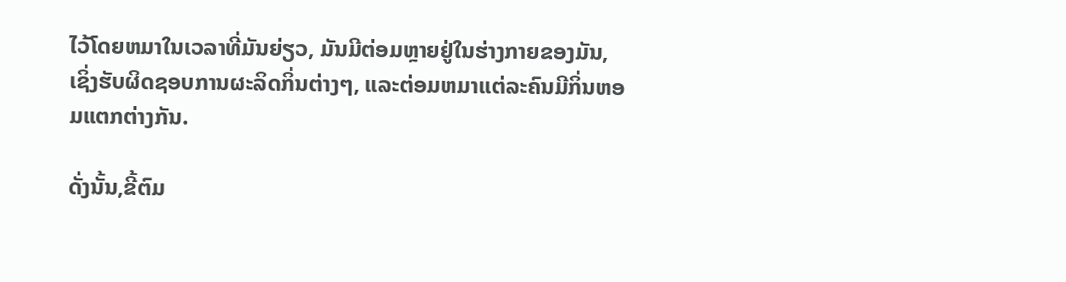ໄວ້ໂດຍຫມາໃນເວລາທີ່ມັນຍ່ຽວ, ມັນມີຕ່ອມຫຼາຍຢູ່ໃນຮ່າງກາຍຂອງມັນ, ເຊິ່ງຮັບຜິດຊອບການຜະລິດກິ່ນຕ່າງໆ, ແລະຕ່ອມຫມາແຕ່ລະຄົນມີກິ່ນຫອມແຕກຕ່າງກັນ.

ດັ່ງນັ້ນ,ຂີ້ຕົມ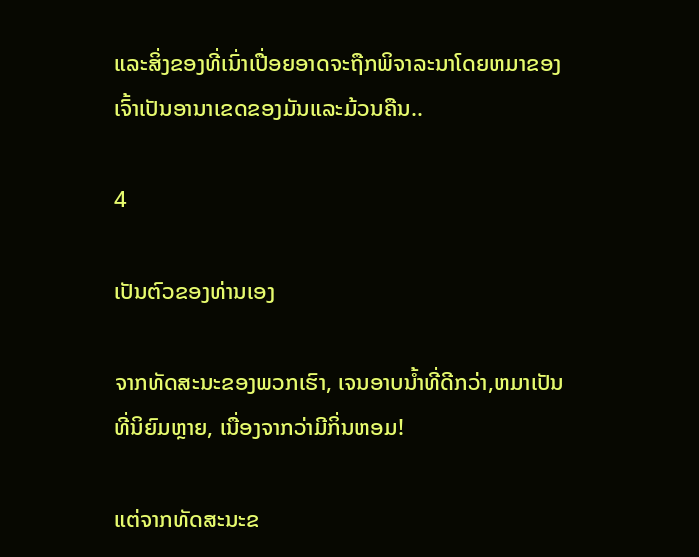ແລະສິ່ງຂອງທີ່ເນົ່າເປື່ອຍອາດຈະຖືກພິຈາລະນາໂດຍຫມາຂອງເຈົ້າເປັນອານາເຂດຂອງມັນແລະມ້ວນຄືນ..

4

ເປັນຕົວຂອງທ່ານເອງ

ຈາກທັດສະນະຂອງພວກເຮົາ, ເຈນອາບນ້ຳທີ່ດີກວ່າ,ຫມາເປັນທີ່ນິຍົມຫຼາຍ, ເນື່ອງຈາກວ່າມີກິ່ນຫອມ!

ແຕ່ຈາກທັດສະນະຂ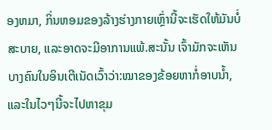ອງຫມາ, ກິ່ນຫອມຂອງລ້າງຮ່າງກາຍເຫຼົ່ານີ້ຈະເຮັດໃຫ້ມັນບໍ່ສະບາຍ, ແລະອາດຈະມີອາການແພ້.ສະນັ້ນ ເຈົ້າມັກຈະເຫັນບາງຄົນໃນອິນເຕີເນັດເວົ້າວ່າ:ໝາຂອງຂ້ອຍຫາກໍ່ອາບນ້ຳ, ແລະໃນໄວໆນີ້ຈະໄປຫາຂຸມ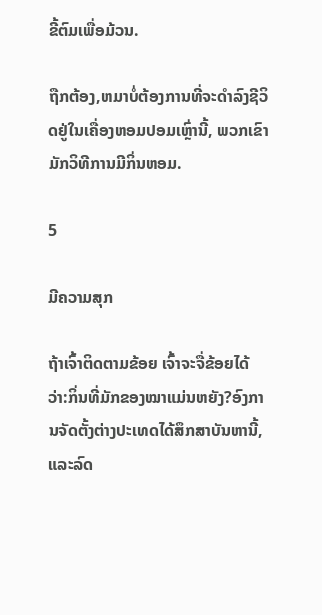ຂີ້ຕົມເພື່ອມ້ວນ.

ຖືກຕ້ອງ,ຫມາບໍ່ຕ້ອງການທີ່ຈະດໍາລົງຊີວິດຢູ່ໃນເຄື່ອງຫອມປອມເຫຼົ່ານີ້, ພວກເຂົາມັກວິທີການມີກິ່ນຫອມ.

5

ມີຄວາມສຸກ

ຖ້າເຈົ້າຕິດຕາມຂ້ອຍ ເຈົ້າຈະຈື່ຂ້ອຍໄດ້ວ່າ:ກິ່ນທີ່ມັກຂອງໝາແມ່ນຫຍັງ?ອົງການຈັດຕັ້ງຕ່າງປະເທດໄດ້ສຶກສາບັນຫານີ້, ແລະລົດ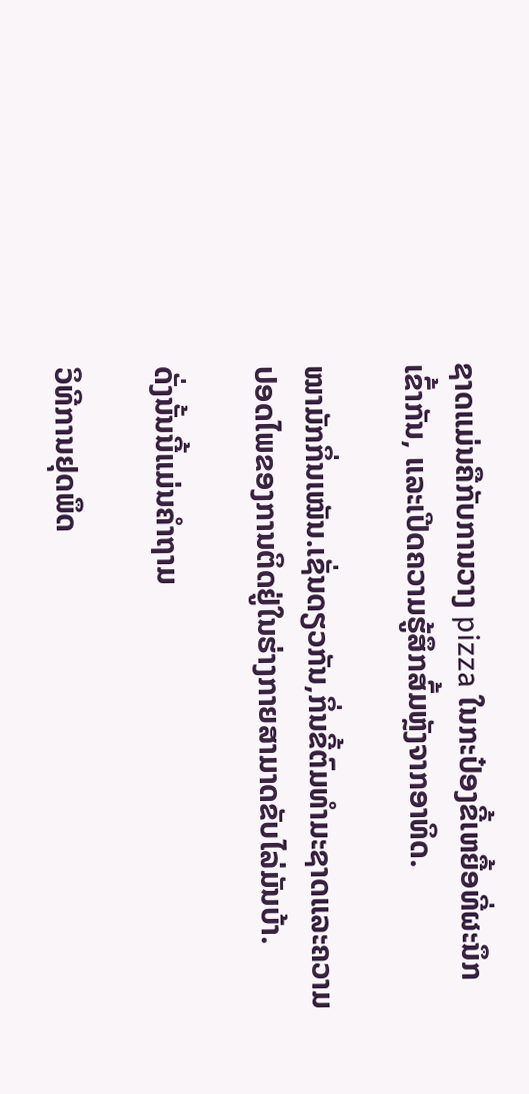ຊາດແມ່ນຄືກັບການວາງ pizza ໃນກະປ໋ອງຂີ້ເຫຍື້ອທີ່ຜະນຶກເຂົ້າກັນ, ແລະເປີດຄວາມຮູ້ສຶກສົ້ມຫຼັງຈາກອາທິດ.

ໝາມັກກິ່ນເໝັນ.ເຊັ່ນດຽວກັນ,ກິ່ນຂີ້ຕົມທໍາມະຊາດແລະຄວາມປອດໄພຂອງການຕິດຢູ່ໃນຮ່າງກາຍສາມາດຂັບໄລ່ມັນບ້າ.

ດັ່ງນັ້ນນີ້ແມ່ນຄໍາຖາມ

ວິທີການຢຸດພຶດ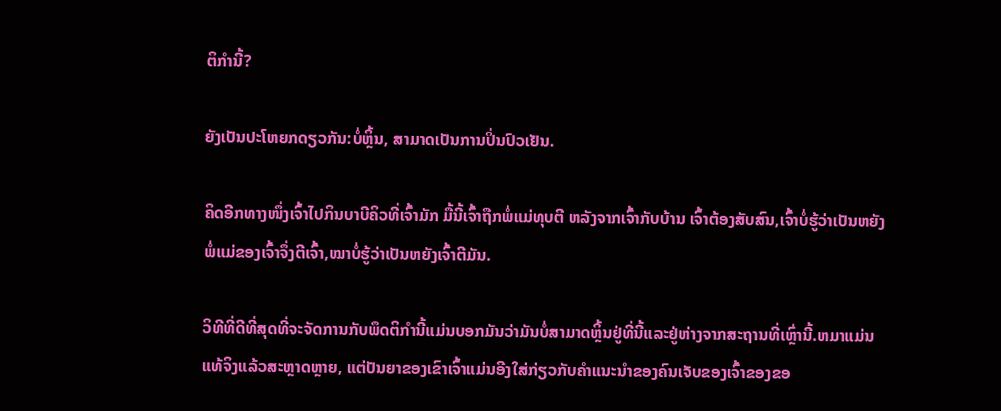ຕິກໍານີ້?

ຍັງເປັນປະໂຫຍກດຽວກັນ:ບໍ່ຫຼິ້ນ, ສາມາດເປັນການປິ່ນປົວເຢັນ.

ຄິດອີກທາງໜຶ່ງເຈົ້າໄປກິນບາບີຄິວທີ່ເຈົ້າມັກ ມື້ນີ້ເຈົ້າຖືກພໍ່ແມ່ທຸບຕີ ຫລັງຈາກເຈົ້າກັບບ້ານ ເຈົ້າຕ້ອງສັບສົນ,ເຈົ້າບໍ່ຮູ້ວ່າເປັນຫຍັງພໍ່ແມ່ຂອງເຈົ້າຈຶ່ງຕີເຈົ້າ,ໝາບໍ່ຮູ້ວ່າເປັນຫຍັງເຈົ້າຕີມັນ.

ວິທີທີ່ດີທີ່ສຸດທີ່ຈະຈັດການກັບພຶດຕິກໍານີ້ແມ່ນບອກມັນວ່າມັນບໍ່ສາມາດຫຼິ້ນຢູ່ທີ່ນີ້ແລະຢູ່ຫ່າງຈາກສະຖານທີ່ເຫຼົ່ານີ້.ຫມາແມ່ນແທ້ຈິງແລ້ວສະຫຼາດຫຼາຍ, ແຕ່ປັນຍາຂອງເຂົາເຈົ້າແມ່ນອີງໃສ່ກ່ຽວກັບຄໍາແນະນໍາຂອງຄົນເຈັບຂອງເຈົ້າຂອງຂອ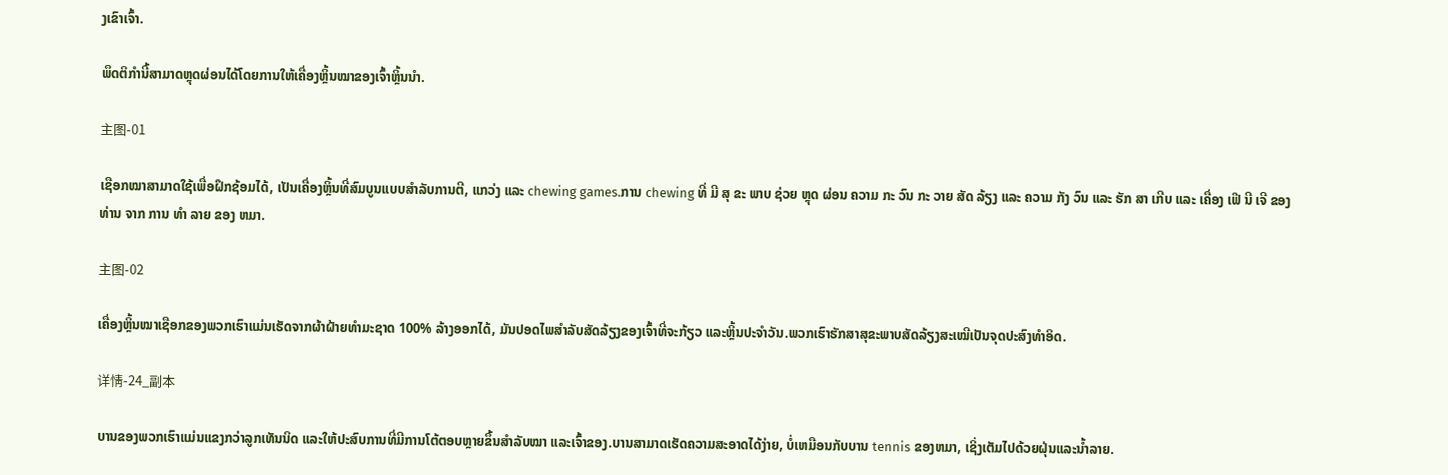ງເຂົາເຈົ້າ.

ພຶດຕິກຳນີ້ສາມາດຫຼຸດຜ່ອນໄດ້ໂດຍການໃຫ້ເຄື່ອງຫຼິ້ນໝາຂອງເຈົ້າຫຼິ້ນນຳ.

主图-01

ເຊືອກໝາສາມາດໃຊ້ເພື່ອຝຶກຊ້ອມໄດ້, ເປັນເຄື່ອງຫຼິ້ນທີ່ສົມບູນແບບສຳລັບການຕີ, ແກວ່ງ ແລະ chewing games.ການ chewing ທີ່ ມີ ສຸ ຂະ ພາບ ຊ່ວຍ ຫຼຸດ ຜ່ອນ ຄວາມ ກະ ວົນ ກະ ວາຍ ສັດ ລ້ຽງ ແລະ ຄວາມ ກັງ ວົນ ແລະ ຮັກ ສາ ເກີບ ແລະ ເຄື່ອງ ເຟີ ນີ ເຈີ ຂອງ ທ່ານ ຈາກ ການ ທໍາ ລາຍ ຂອງ ຫມາ.

主图-02

ເຄື່ອງຫຼິ້ນໝາເຊືອກຂອງພວກເຮົາແມ່ນເຮັດຈາກຜ້າຝ້າຍທໍາມະຊາດ 100% ລ້າງອອກໄດ້, ມັນປອດໄພສໍາລັບສັດລ້ຽງຂອງເຈົ້າທີ່ຈະກ້ຽວ ແລະຫຼິ້ນປະຈໍາວັນ.ພວກເຮົາຮັກສາສຸຂະພາບສັດລ້ຽງສະເໝີເປັນຈຸດປະສົງທຳອິດ.

详情-24_副本

ບານຂອງພວກເຮົາແມ່ນແຂງກວ່າລູກເທັນນິດ ແລະໃຫ້ປະສົບການທີ່ມີການໂຕ້ຕອບຫຼາຍຂຶ້ນສຳລັບໝາ ແລະເຈົ້າຂອງ.ບານສາມາດເຮັດຄວາມສະອາດໄດ້ງ່າຍ, ບໍ່ເຫມືອນກັບບານ tennis ຂອງຫມາ, ເຊິ່ງເຕັມໄປດ້ວຍຝຸ່ນແລະນໍ້າລາຍ.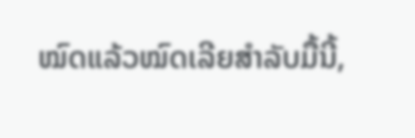ໝົດແລ້ວໝົດເລີຍສຳລັບມື້ນີ້,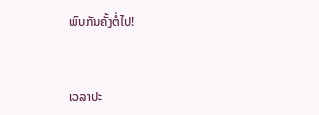ພົບກັນຄັ້ງຕໍ່ໄປ!


ເວລາປະ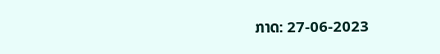ກາດ: 27-06-2023